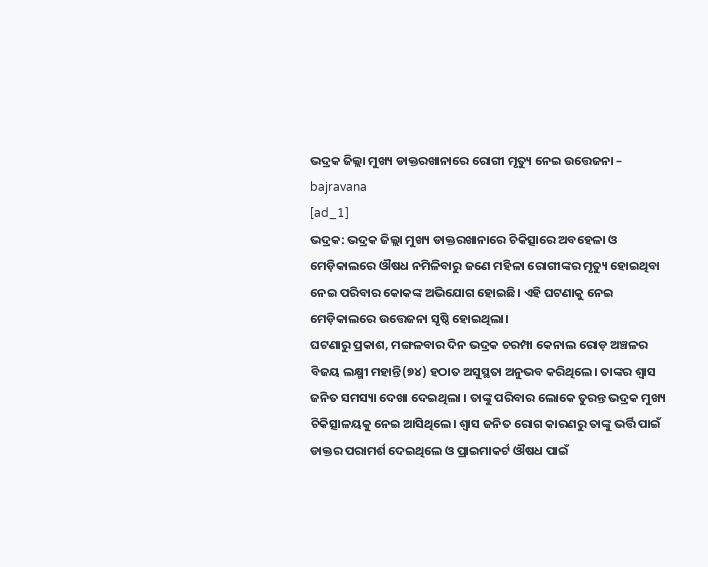ଭଦ୍ରକ ଜିଲ୍ଲା ମୁଖ୍ୟ ଡାକ୍ତରଖାନାରେ ରୋଗୀ ମୃତ୍ୟୁ ନେଇ ଉତ୍ତେଜନା – bajravana
[ad_1]
ଭଦ୍ରକ: ଭଦ୍ରକ ଜିଲ୍ଲା ମୁଖ୍ୟ ଡାକ୍ତରଖାନାରେ ଚିକିତ୍ସାରେ ଅବହେଳା ଓ ମେଡ଼ିକାଲରେ ଔଷଧ ନମିଳିବାରୁ ଜଣେ ମହିଳା ରୋଗୀଙ୍କର ମୃତ୍ୟୁ ହୋଇଥିବା ନେଇ ପରିବାର କୋକଙ୍କ ଅଭିଯୋଗ ହୋଇଛି। ଏହି ଘଟଣାକୁ ନେଇ ମେଡ଼ିକାଲରେ ଉତ୍ତେଜନା ସୃଷ୍ଠି ହୋଇଥିଲା।
ଘଟଣାରୁ ପ୍ରକାଶ, ମଙ୍ଗଳବାର ଦିନ ଭଦ୍ରକ ଚରମ୍ପା କେନାଲ ରୋଡ଼ ଅଞ୍ଚଳର ବିଜୟ ଲକ୍ଷ୍ମୀ ମହାନ୍ତି(୭୪) ହଠାତ ଅସୁସ୍ଥତା ଅନୁଭବ କରିଥିଲେ। ତାଙ୍କର ଶ୍ବାସ ଜନିତ ସମସ୍ୟା ଦେଖା ଦେଇଥିଲା । ତାଙ୍କୁ ପରିବାର ଲୋକେ ତୁରନ୍ତ ଭଦ୍ରକ ମୁଖ୍ୟ ଚିକିତ୍ସାଳୟକୁ ନେଇ ଆସିଥିଲେ। ଶ୍ୱାସ ଜନିତ ରୋଗ କାରଣରୁ ତାଙ୍କୁ ଭର୍ତ୍ତି ପାଇଁ ଡାକ୍ତର ପରାମର୍ଶ ଦେଇଥିଲେ ଓ ପ୍ରାଇମାକର୍ଟ ଔଷଧ ପାଇଁ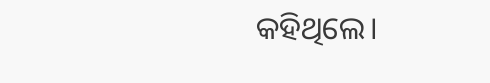କହିଥିଲେ।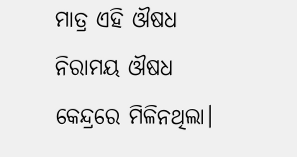ମାତ୍ର ଏହି ଔଷଧ ନିରାମୟ ଔଷଧ କେନ୍ଦ୍ରରେ ମିଳିନଥିଲା।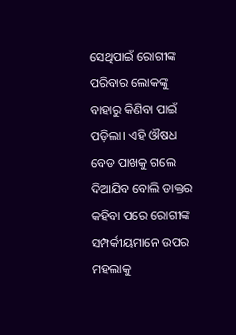ସେଥିପାଇଁ ରୋଗୀଙ୍କ ପରିବାର ଲୋକଙ୍କୁ ବାହାରୁ କିଣିବା ପାଇଁ ପଡ଼ିଲା। ଏହି ଔଷଧ ବେଡ ପାଖକୁ ଗଲେ ଦିଆଯିବ ବୋଲି ଡାକ୍ତର କହିବା ପରେ ରୋଗୀଙ୍କ ସମ୍ପର୍କୀୟମାନେ ଉପର ମହଲାକୁ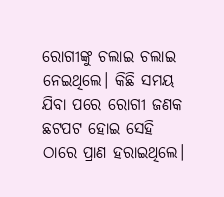ରୋଗୀଙ୍କୁ ଚଲାଇ ଚଲାଇ ନେଇଥିଲେ। କିଛି ସମୟ ଯିବା ପରେ ରୋଗୀ ଜଣକ ଛଟପଟ ହୋଇ ସେହି ଠାରେ ପ୍ରାଣ ହରାଇଥିଲେ।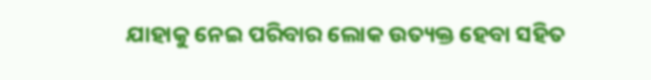ଯାହାକୁ ନେଇ ପରିବାର ଲୋକ ଉତ୍ୟକ୍ତ ହେବା ସହିତ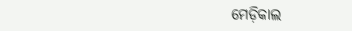ମେଡ଼ିକାଲ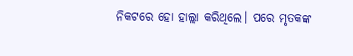ନିକଟରେ ହୋ ହାଲ୍ଲା କରିଥିଲେ। ପରେ ମୃତକଙ୍କ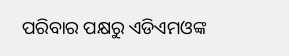ପରିବାର ପକ୍ଷରୁ ଏଡିଏମଓଙ୍କ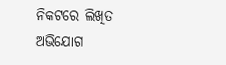ନିକଟରେ ଲିଖିତ ଅଭିଯୋଗ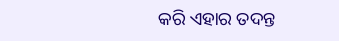କରି ଏହାର ତଦନ୍ତ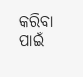କରିବା ପାଇଁ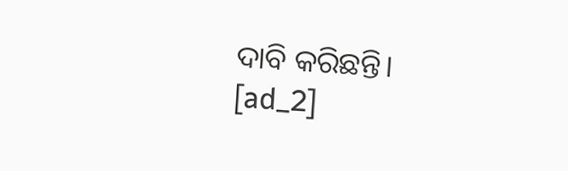ଦାବି କରିଛନ୍ତି।
[ad_2]